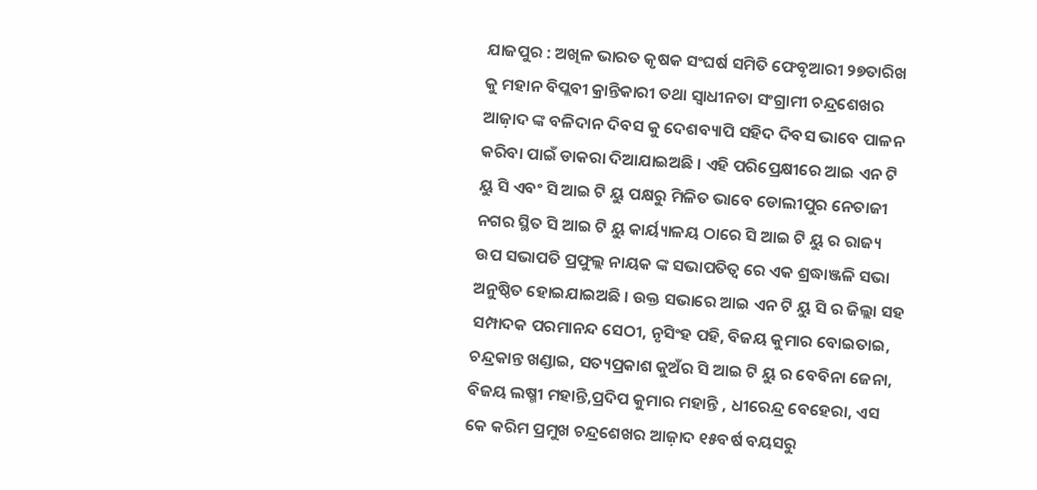ଯାଜପୁର : ଅଖିଳ ଭାରତ କୃଷକ ସଂଘର୍ଷ ସମିତି ଫେବୃଆରୀ ୨୭ତାରିଖ କୁ ମହାନ ବିପ୍ଲବୀ କ୍ରାନ୍ତିକାରୀ ତଥା ସ୍ୱାଧୀନତା ସଂଗ୍ରାମୀ ଚନ୍ଦ୍ରଶେଖର ଆଜ଼ାଦ ଙ୍କ ବଳିଦାନ ଦିବସ କୁ ଦେଶବ୍ୟାପି ସହିଦ ଦିବସ ଭାବେ ପାଳନ କରିବା ପାଇଁ ଡାକରା ଦିଆଯାଇଅଛି । ଏହି ପରିପ୍ରେକ୍ଷୀରେ ଆଇ ଏନ ଟି ୟୁ ସି ଏବଂ ସି ଆଇ ଟି ୟୁ ପକ୍ଷରୁ ମିଳିତ ଭାବେ ଡୋଲୀପୁର ନେତାଜୀ ନଗର ସ୍ଥିତ ସି ଆଇ ଟି ୟୁ କାର୍ୟ୍ୟାଳୟ ଠାରେ ସି ଆଇ ଟି ୟୁ ର ରାଜ୍ୟ ଉପ ସଭାପତି ପ୍ରଫୁଲ୍ଲ ନାୟକ ଙ୍କ ସଭାପତିତ୍ୱ ରେ ଏକ ଶ୍ରଦ୍ଧାଞ୍ଜଳି ସଭା ଅନୁଷ୍ଠିତ ହୋଇଯାଇଅଛି । ଉକ୍ତ ସଭାରେ ଆଇ ଏନ ଟି ୟୁ ସି ର ଜିଲ୍ଲା ସହ ସମ୍ପାଦକ ପରମାନନ୍ଦ ସେଠୀ, ନୃସିଂହ ପହି, ବିଜୟ କୁମାର ବୋଇତାଇ, ଚନ୍ଦ୍ରକାନ୍ତ ଖଣ୍ଡାଇ, ସତ୍ୟପ୍ରକାଶ କୁଅଁର ସି ଆଇ ଟି ୟୁ ର ବେବିନା ଜେନା, ବିଜୟ ଲଷ୍ମୀ ମହାନ୍ତି,ପ୍ରଦିପ କୁମାର ମହାନ୍ତି , ଧୀରେନ୍ଦ୍ର ବେହେରା, ଏସ କେ କରିମ ପ୍ରମୁଖ ଚନ୍ଦ୍ରଶେଖର ଆଜ଼ାଦ ୧୫ବର୍ଷ ବୟସରୁ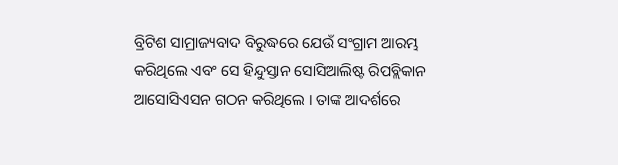ବ୍ରିଟିଶ ସାମ୍ରାଜ୍ୟବାଦ ବିରୁଦ୍ଧରେ ଯେଉଁ ସଂଗ୍ରାମ ଆରମ୍ଭ କରିଥିଲେ ଏବଂ ସେ ହିନ୍ଦୁସ୍ତାନ ସୋସିଆଲିଷ୍ଟ ରିପବ୍ଲିକାନ ଆସୋସିଏସନ ଗଠନ କରିଥିଲେ । ତାଙ୍କ ଆଦର୍ଶରେ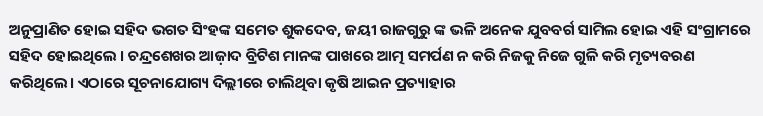ଅନୁପ୍ରାଣିତ ହୋଇ ସହିଦ ଭଗତ ସିଂହଙ୍କ ସମେତ ଶୁକଦେବ, ଜୟୀ ରାଜଗୁରୁ ଙ୍କ ଭଳି ଅନେକ ଯୁବବର୍ଗ ସାମିଲ ହୋଇ ଏହି ସଂଗ୍ରାମରେ ସହିଦ ହୋଇଥିଲେ । ଚନ୍ଦ୍ରଶେଖର ଆଜ଼ାଦ ବ୍ରିଟିଶ ମାନଙ୍କ ପାଖରେ ଆତ୍ମ ସମର୍ପଣ ନ କରି ନିଜକୁ ନିଜେ ଗୁଳି କରି ମୃତ୍ୟବରଣ କରିଥିଲେ। ଏଠାରେ ସୂଚନାଯୋଗ୍ୟ ଦିଲ୍ଲୀରେ ଚାଲିଥିବା କୃଷି ଆଇନ ପ୍ରତ୍ୟାହାର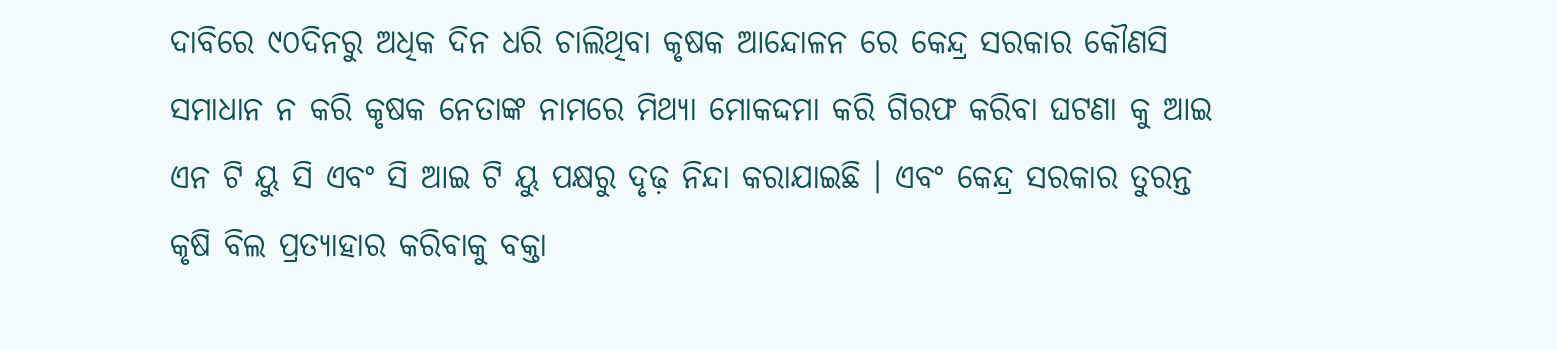ଦାବିରେ ୯୦ଦିନରୁ ଅଧିକ ଦିନ ଧରି ଚାଲିଥିବା କୃଷକ ଆନ୍ଦୋଳନ ରେ କେନ୍ଦ୍ର ସରକାର କୌଣସି ସମାଧାନ ନ କରି କୃଷକ ନେତାଙ୍କ ନାମରେ ମିଥ୍ୟା ମୋକଦ୍ଦମା କରି ଗିରଫ କରିବା ଘଟଣା କୁ ଆଇ ଏନ ଟି ୟୁ ସି ଏବଂ ସି ଆଇ ଟି ୟୁ ପକ୍ଷରୁ ଦୃଢ଼ ନିନ୍ଦା କରାଯାଇଛି । ଏବଂ କେନ୍ଦ୍ର ସରକାର ତୁରନ୍ତ କୃଷି ବିଲ ପ୍ରତ୍ୟାହାର କରିବାକୁ ବକ୍ତା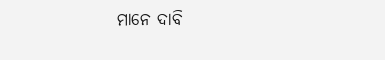ମାନେ ଦାବି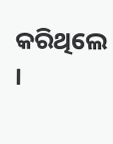କରିଥିଲେ ।